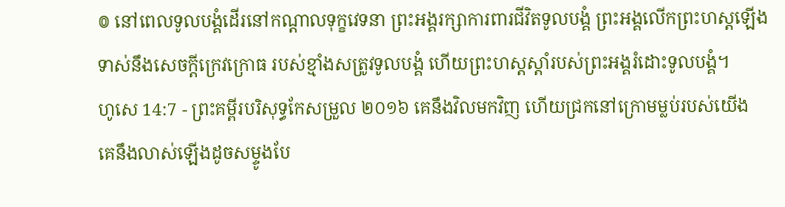៙ នៅពេលទូលបង្គំដើរនៅកណ្ដាលទុក្ខវេទនា ព្រះអង្គរក្សាការពារជីវិតទូលបង្គំ ព្រះអង្គលើកព្រះហស្តឡើង ទាស់នឹងសេចក្ដីក្រេវក្រោធ របស់ខ្មាំងសត្រូវទូលបង្គំ ហើយព្រះហស្តស្តាំរបស់ព្រះអង្គរំដោះទូលបង្គំ។
ហូសេ 14:7 - ព្រះគម្ពីរបរិសុទ្ធកែសម្រួល ២០១៦ គេនឹងវិលមកវិញ ហើយជ្រកនៅក្រោមម្លប់របស់យើង គេនឹងលាស់ឡើងដូចសម្ទូងបែ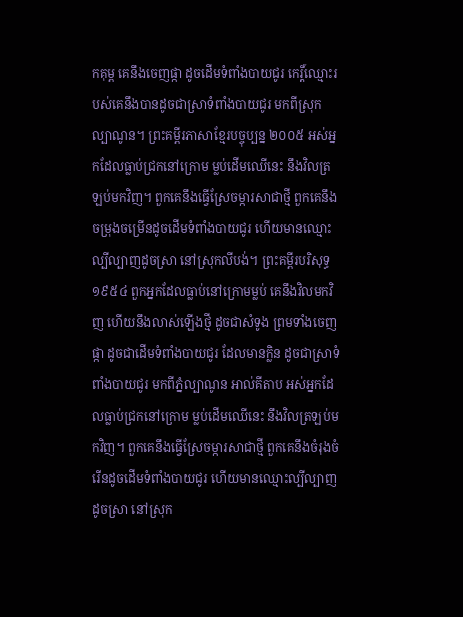កគុម្ព គេនឹងចេញផ្កា ដូចដើមទំពាំងបាយជូរ កេរ្ដិ៍ឈ្មោះរបស់គេនឹងបានដូចជាស្រាទំពាំងបាយជូរ មកពីស្រុកល្បាណូន។ ព្រះគម្ពីរភាសាខ្មែរបច្ចុប្បន្ន ២០០៥ អស់អ្នកដែលធ្លាប់ជ្រកនៅក្រោម ម្លប់ដើមឈើនេះ នឹងវិលត្រឡប់មកវិញ។ ពួកគេនឹងធ្វើស្រែចម្ការសាជាថ្មី ពួកគេនឹងចម្រុងចម្រើនដូចដើមទំពាំងបាយជូរ ហើយមានឈ្មោះល្បីល្បាញដូចស្រា នៅស្រុកលីបង់។ ព្រះគម្ពីរបរិសុទ្ធ ១៩៥៤ ពួកអ្នកដែលធ្លាប់នៅក្រោមម្លប់ គេនឹងវិលមកវិញ ហើយនឹងលាស់ឡើងថ្មី ដូចជាសំទូង ព្រមទាំងចេញផ្កា ដូចជាដើមទំពាំងបាយជូរ ដែលមានក្លិន ដូចជាស្រាទំពាំងបាយជូរ មកពីភ្នំល្បាណូន អាល់គីតាប អស់អ្នកដែលធ្លាប់ជ្រកនៅក្រោម ម្លប់ដើមឈើនេះ នឹងវិលត្រឡប់មកវិញ។ ពួកគេនឹងធ្វើស្រែចម្ការសាជាថ្មី ពួកគេនឹងចំរុងចំរើនដូចដើមទំពាំងបាយជូរ ហើយមានឈ្មោះល្បីល្បាញដូចស្រា នៅស្រុក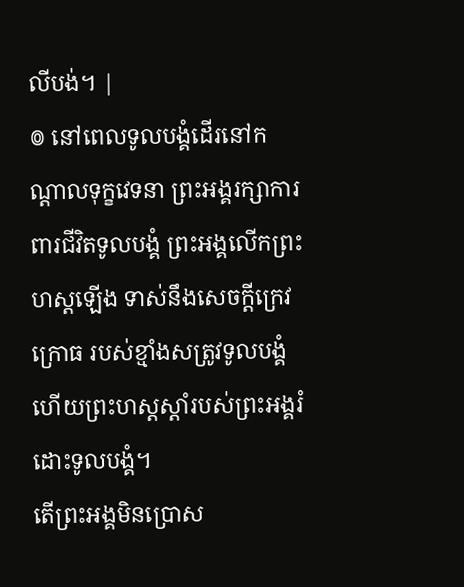លីបង់។ |
៙ នៅពេលទូលបង្គំដើរនៅកណ្ដាលទុក្ខវេទនា ព្រះអង្គរក្សាការពារជីវិតទូលបង្គំ ព្រះអង្គលើកព្រះហស្តឡើង ទាស់នឹងសេចក្ដីក្រេវក្រោធ របស់ខ្មាំងសត្រូវទូលបង្គំ ហើយព្រះហស្តស្តាំរបស់ព្រះអង្គរំដោះទូលបង្គំ។
តើព្រះអង្គមិនប្រោស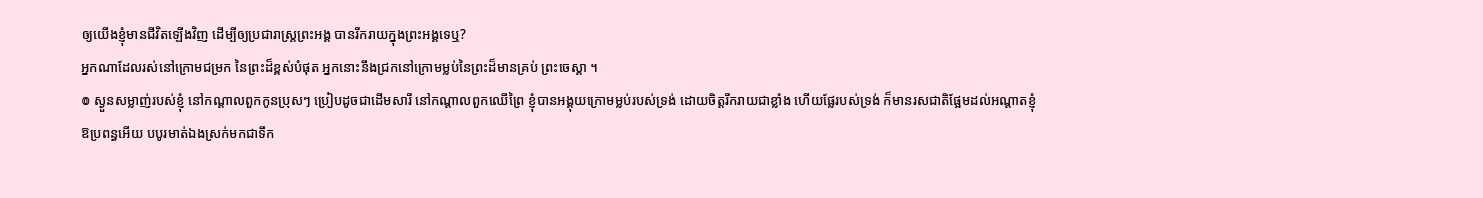ឲ្យយើងខ្ញុំមានជីវិតឡើងវិញ ដើម្បីឲ្យប្រជារាស្ត្រព្រះអង្គ បានរីករាយក្នុងព្រះអង្គទេឬ?
អ្នកណាដែលរស់នៅក្រោមជម្រក នៃព្រះដ៏ខ្ពស់បំផុត អ្នកនោះនឹងជ្រកនៅក្រោមម្លប់នៃព្រះដ៏មានគ្រប់ ព្រះចេស្តា ។
៙ ស្ងួនសម្លាញ់របស់ខ្ញុំ នៅកណ្ដាលពួកកូនប្រុសៗ ប្រៀបដូចជាដើមសារី នៅកណ្ដាលពួកឈើព្រៃ ខ្ញុំបានអង្គុយក្រោមម្លប់របស់ទ្រង់ ដោយចិត្តរីករាយជាខ្លាំង ហើយផ្លែរបស់ទ្រង់ ក៏មានរសជាតិផ្អែមដល់អណ្ដាតខ្ញុំ
ឱប្រពន្ធអើយ បបូរមាត់ឯងស្រក់មកជាទឹក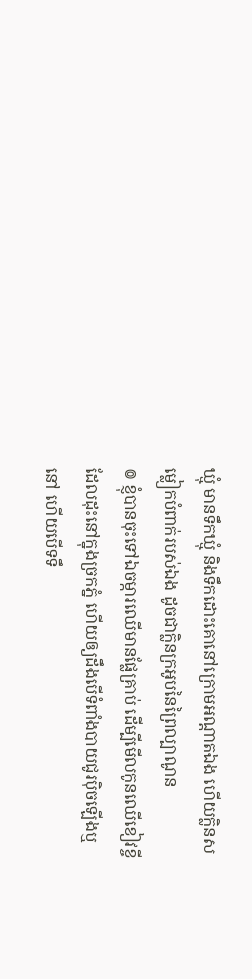ឃ្មុំ មានទឹកឃ្មុំ និងទឹកដោះគោនៅក្រោមអណ្ដាតឯង ហើយក្លិនសម្លៀកបំពាក់របស់ឯង ដូចជាក្លិនក្រអូបនៃព្រៃល្បាណូន
៙ ខ្ញុំបានចុះទៅឯចម្ការឈើមានផ្លែគ្រាប់ ដើម្បីមើលកូនឈើខៀវខ្ចីដែលដុះនៅក្នុងច្រកភ្នំ ហើយឲ្យដឹងបើទំពាំងបាយជូរប៉ិចឡើងឬនៅ ហើយបើទទឹ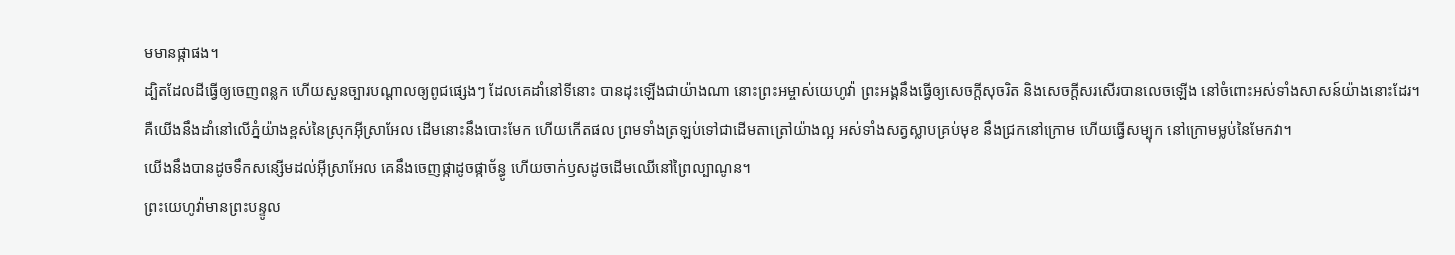មមានផ្កាផង។
ដ្បិតដែលដីធ្វើឲ្យចេញពន្លក ហើយសួនច្បារបណ្ដាលឲ្យពូជផ្សេងៗ ដែលគេដាំនៅទីនោះ បានដុះឡើងជាយ៉ាងណា នោះព្រះអម្ចាស់យេហូវ៉ា ព្រះអង្គនឹងធ្វើឲ្យសេចក្ដីសុចរិត និងសេចក្ដីសរសើរបានលេចឡើង នៅចំពោះអស់ទាំងសាសន៍យ៉ាងនោះដែរ។
គឺយើងនឹងដាំនៅលើភ្នំយ៉ាងខ្ពស់នៃស្រុកអ៊ីស្រាអែល ដើមនោះនឹងបោះមែក ហើយកើតផល ព្រមទាំងត្រឡប់ទៅជាដើមតាត្រៅយ៉ាងល្អ អស់ទាំងសត្វស្លាបគ្រប់មុខ នឹងជ្រកនៅក្រោម ហើយធ្វើសម្បុក នៅក្រោមម្លប់នៃមែកវា។
យើងនឹងបានដូចទឹកសន្សើមដល់អ៊ីស្រាអែល គេនឹងចេញផ្កាដូចផ្កាច័ន្ធូ ហើយចាក់ឫសដូចដើមឈើនៅព្រៃល្បាណូន។
ព្រះយេហូវ៉ាមានព្រះបន្ទូល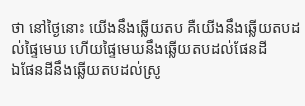ថា នៅថ្ងៃនោះ យើងនឹងឆ្លើយតប គឺយើងនឹងឆ្លើយតបដល់ផ្ទៃមេឃ ហើយផ្ទៃមេឃនឹងឆ្លើយតបដល់ផែនដី
ឯផែនដីនឹងឆ្លើយតបដល់ស្រូ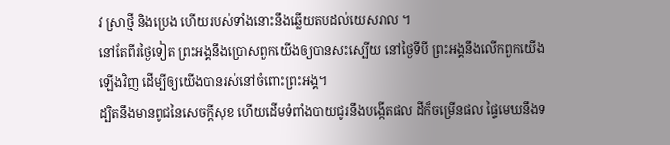វ ស្រាថ្មី និងប្រេង ហើយរបស់ទាំងនោះនឹងឆ្លើយតបដល់យេសរាល ។
នៅតែពីរថ្ងៃទៀត ព្រះអង្គនឹងប្រោសពួកយើងឲ្យបានសះស្បើយ នៅថ្ងៃទីបី ព្រះអង្គនឹងលើកពួកយើងឡើងវិញ ដើម្បីឲ្យយើងបានរស់នៅចំពោះព្រះអង្គ។
ដ្បិតនឹងមានពូជនៃសេចក្ដីសុខ ហើយដើមទំពាំងបាយជូរនឹងបង្កើតផល ដីក៏ចម្រើនផល ផ្ទៃមេឃនឹងទ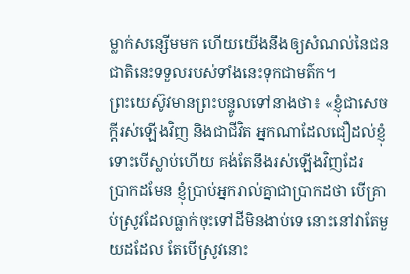ម្លាក់សន្សើមមក ហើយយើងនឹងឲ្យសំណល់នៃជនជាតិនេះទទួលរបស់ទាំងនេះទុកជាមត៌ក។
ព្រះយេស៊ូវមានព្រះបន្ទូលទៅនាងថា៖ «ខ្ញុំជាសេចក្តីរស់ឡើងវិញ និងជាជីវិត អ្នកណាដែលជឿដល់ខ្ញុំ ទោះបើស្លាប់ហើយ គង់តែនឹងរស់ឡើងវិញដែរ
ប្រាកដមែន ខ្ញុំប្រាប់អ្នករាល់គ្នាជាប្រាកដថា បើគ្រាប់ស្រូវដែលធ្លាក់ចុះទៅដីមិនងាប់ទេ នោះនៅវាតែមួយដដែល តែបើស្រូវនោះ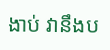ងាប់ វានឹងប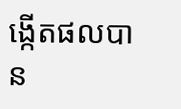ង្កើតផលបាន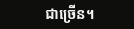ជាច្រើន។